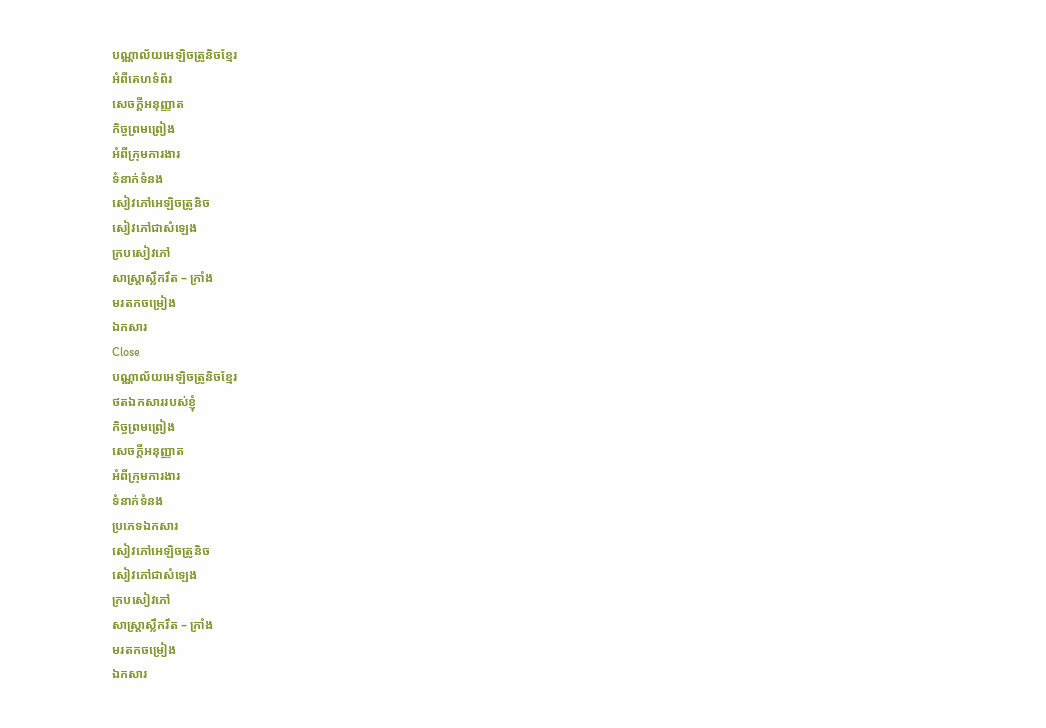បណ្ណាល័យអេឡិចត្រូនិចខ្មែរ
អំពីគេហទំព័រ
សេចក្ដីអនុញ្ញាត
កិច្ចព្រមព្រៀង
អំពីក្រុមការងារ
ទំនាក់ទំនង
សៀវភៅអេឡិចត្រូនិច
សៀវភៅជាសំឡេង
ក្របសៀវភៅ
សាស្ត្រាស្លឹករឹត – ក្រាំង
មរតកចម្រៀង
ឯកសារ
Close
បណ្ណាល័យអេឡិចត្រូនិចខ្មែរ
ថតឯកសាររបស់ខ្ញុំ
កិច្ចព្រមព្រៀង
សេចក្ដីអនុញ្ញាត
អំពីក្រុមការងារ
ទំនាក់ទំនង
ប្រភេទឯកសារ
សៀវភៅអេឡិចត្រូនិច
សៀវភៅជាសំឡេង
ក្របសៀវភៅ
សាស្ត្រាស្លឹករឹត – ក្រាំង
មរតកចម្រៀង
ឯកសារ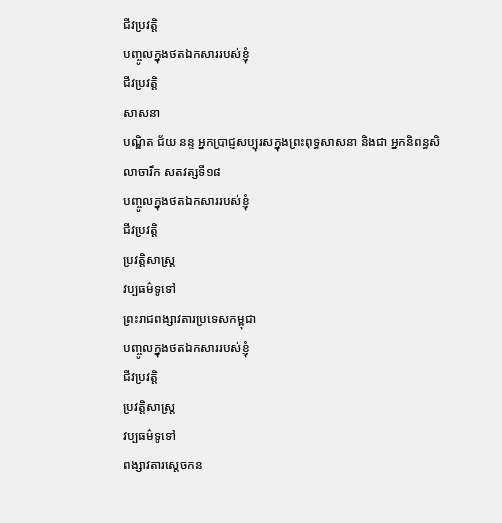ជីវប្រវត្តិ
បញ្ចូលក្នុងថតឯកសាររបស់ខ្ញុំ
ជីវប្រវត្តិ
សាសនា
បណ្ឌិត ជ័យ នន្ទ អ្នកប្រាជ្ញសប្បុរសក្នុងព្រះពុទ្ធសាសនា និងជា អ្នកនិពន្ធសិលាចារឹក សតវត្សទី១៨
បញ្ចូលក្នុងថតឯកសាររបស់ខ្ញុំ
ជីវប្រវត្តិ
ប្រវត្តិសាស្ត្រ
វប្បធម៌ទូទៅ
ព្រះរាជពង្សាវតារប្រទេសកម្ពុជា
បញ្ចូលក្នុងថតឯកសាររបស់ខ្ញុំ
ជីវប្រវត្តិ
ប្រវត្តិសាស្ត្រ
វប្បធម៌ទូទៅ
ពង្សាវតារស្តេចកន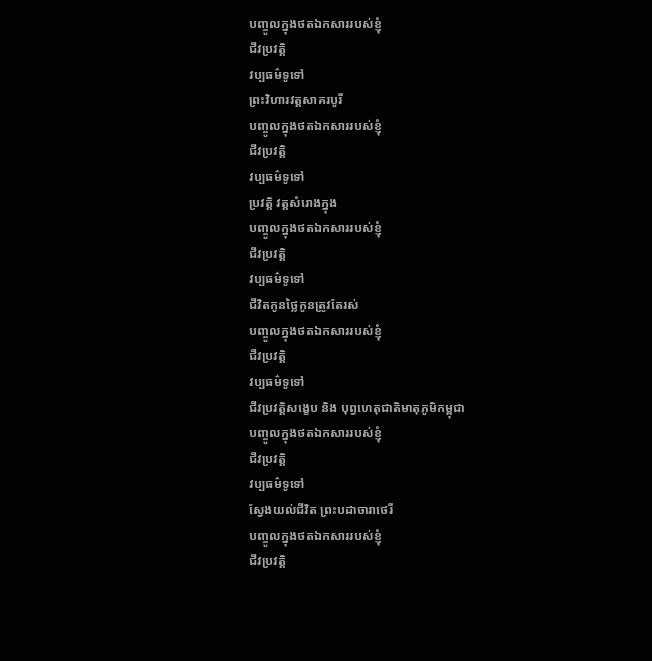បញ្ចូលក្នុងថតឯកសាររបស់ខ្ញុំ
ជីវប្រវត្តិ
វប្បធម៌ទូទៅ
ព្រះវិហារវត្តសាគរបូរី
បញ្ចូលក្នុងថតឯកសាររបស់ខ្ញុំ
ជីវប្រវត្តិ
វប្បធម៌ទូទៅ
ប្រវត្ដិ វត្តសំរោងក្នុង
បញ្ចូលក្នុងថតឯកសាររបស់ខ្ញុំ
ជីវប្រវត្តិ
វប្បធម៌ទូទៅ
ជីវិតកូនថ្លៃកូនត្រូវតែរស់
បញ្ចូលក្នុងថតឯកសាររបស់ខ្ញុំ
ជីវប្រវត្តិ
វប្បធម៌ទូទៅ
ជីវប្រវត្តិសង្ខេប និង បុព្វហេតុជាតិមាតុភូមិកម្ពុជា
បញ្ចូលក្នុងថតឯកសាររបស់ខ្ញុំ
ជីវប្រវត្តិ
វប្បធម៌ទូទៅ
ស្វែងយល់ជីវិត ព្រះបដាចារាថេរី
បញ្ចូលក្នុងថតឯកសាររបស់ខ្ញុំ
ជីវប្រវត្តិ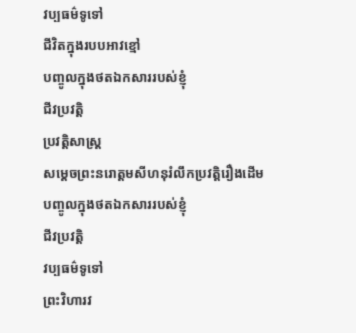វប្បធម៌ទូទៅ
ជីវិតក្នុងរបបអាវខ្មៅ
បញ្ចូលក្នុងថតឯកសាររបស់ខ្ញុំ
ជីវប្រវត្តិ
ប្រវត្តិសាស្ត្រ
សម្ដេចព្រះនរោត្តមសីហនុរំលឹកប្រវត្តិរឿងដើម
បញ្ចូលក្នុងថតឯកសាររបស់ខ្ញុំ
ជីវប្រវត្តិ
វប្បធម៌ទូទៅ
ព្រះវិហារវ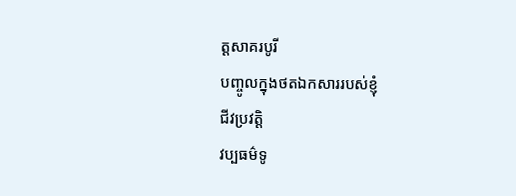ត្តសាគរបូរី
បញ្ចូលក្នុងថតឯកសាររបស់ខ្ញុំ
ជីវប្រវត្តិ
វប្បធម៌ទូ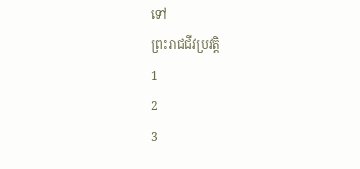ទៅ
ព្រះរាជជីវប្រវត្តិ
1
2
3